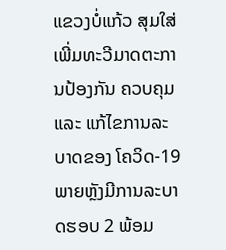ແຂວງບໍ່ແກ້ວ ສຸມໃສ່ເພີ່ມທະວີມາດຕະການປ້ອງກັນ ຄວບຄຸມ ແລະ ແກ້ໄຂການລະບາດຂອງ ໂຄວິດ-19 ພາຍຫຼັງມີການລະບາດຮອບ 2 ພ້ອມ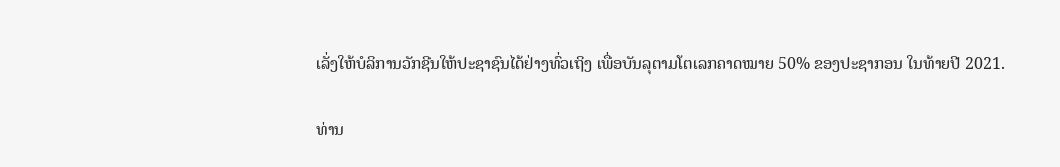ເລັ່ງໃຫ້ບໍລິການວັກຊີນໃຫ້ປະຊາຊົນໄດ້ຢ່າງທົ່ວເຖິງ ເພື່ອບັນລຸຕາມໂຕເລກຄາດໝາຍ 50% ຂອງປະຊາກອນ ໃນທ້າຍປີ 2021.

ທ່ານ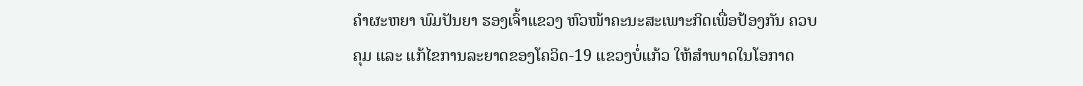ຄໍາຜະຫຍາ ພົມປັນຍາ ຮອງເຈົ້າແຂວງ ຫົວໜ້າຄະນະສະເພາະກິດເພື່ອປ້ອງກັນ ຄວບຄຸມ ແລະ ແກ້ໄຂການລະຍາດຂອງໂຄວິດ-19 ແຂວງບໍ່ແກ້ວ ໃຫ້ສໍາພາດໃນໂອກາດ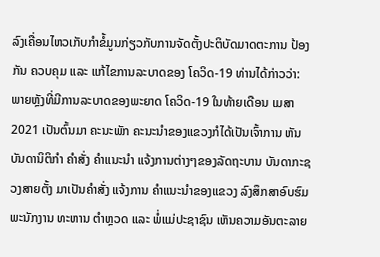ລົງເຄື່ອນໄຫວເກັບກໍາຂໍ້ມູນກ່ຽວກັບການຈັດຕັ້ງປະຕິບັດມາດຕະການ ປ້ອງກັນ ຄວບຄຸມ ແລະ ແກ້ໄຂການລະບາດຂອງ ໂຄວິດ-19 ທ່ານໄດ້ກ່າວວ່າ: ພາຍຫຼັງທີ່ມີການລະບາດຂອງພະຍາດ ໂຄວິດ-19 ໃນທ້າຍເດືອນ ເມສາ 2021 ເປັນຕົ້ນມາ ຄະນະພັກ ຄະນະນໍາຂອງແຂວງກໍໄດ້ເປັນເຈົ້າການ ຫັນບັນດານິຕິກຳ ຄໍາສັ່ງ ຄໍາແນະນໍາ ແຈ້ງການຕ່າງໆຂອງລັດຖະບານ ບັນດາກະຊວງສາຍຕັ້ງ ມາເປັນຄຳສັ່ງ ແຈ້ງການ ຄຳແນະນຳຂອງແຂວງ ລົງສຶກສາອົບຮົມພະນັກງານ ທະຫານ ຕຳຫຼວດ ແລະ ພໍ່ແມ່ປະຊາຊົນ ເຫັນຄວາມອັນຕະລາຍ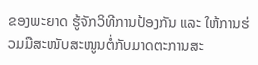ຂອງພະຍາດ ຮູ້ຈັກວິທີການປ້ອງກັນ ແລະ ໃຫ້ການຮ່ວມມືສະໜັບສະໜູນຕໍ່ກັບມາດຕະການສະ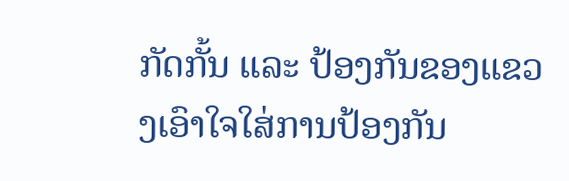ກັດກັ້ນ ແລະ ປ້ອງກັນຂອງແຂວງເອົາໃຈໃສ່ການປ້ອງກັນ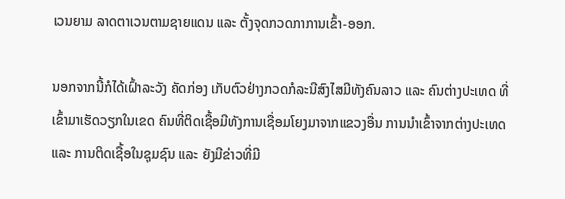ເວນຍາມ ລາດຕາເວນຕາມຊາຍແດນ ແລະ ຕັ້ງຈຸດກວດກາການເຂົ້າ-ອອກ.

ນອກຈາກນີ້ກໍໄດ້ເຝົ້າລະວັງ ຄັດກ່ອງ ເກັບຕົວຢ່າງກວດກໍລະນີສົງໄສມີທັງຄົນລາວ ແລະ ຄົນຕ່າງປະເທດ ທີ່ເຂົ້າມາເຮັດວຽກໃນເຂດ ຄົນທີ່ຕິດເຊື້ອມີທັງການເຊື່ອມໂຍງມາຈາກແຂວງອື່ນ ການນໍາເຂົ້າຈາກຕ່າງປະເທດ ແລະ ການຕິດເຊື້ອໃນຊຸມຊົນ ແລະ ຍັງມີຂ່າວທີ່ມີ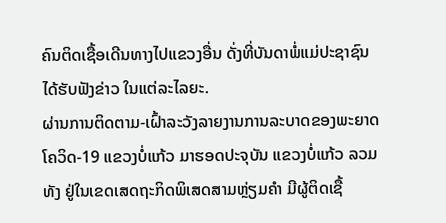ຄົນຕິດເຊື້ອເດີນທາງໄປແຂວງອື່ນ ດັ່ງທີ່ບັນດາພໍ່ແມ່ປະຊາຊົນໄດ້ຮັບຟັງຂ່າວ ໃນແຕ່ລະໄລຍະ.
ຜ່ານການຕິດຕາມ-ເຝົ້າລະວັງລາຍງານການລະບາດຂອງພະຍາດໂຄວິດ-19 ແຂວງບໍ່ແກ້ວ ມາຮອດປະຈຸບັນ ແຂວງບໍ່ແກ້ວ ລວມທັງ ຢູ່ໃນເຂດເສດຖະກິດພິເສດສາມຫຼ່ຽມຄໍາ ມີຜູ້ຕິດເຊື້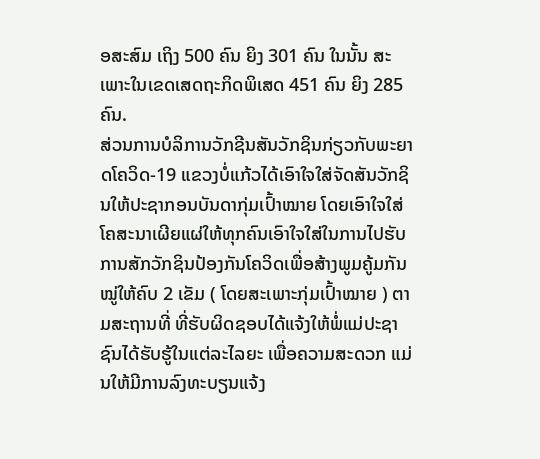ອສະສົມ ເຖິງ 500 ຄົນ ຍິງ 301 ຄົນ ໃນນັ້ນ ສະເພາະໃນເຂດເສດຖະກິດພິເສດ 451 ຄົນ ຍິງ 285 ຄົນ.
ສ່ວນການບໍລິການວັກຊີນສັນວັກຊິນກ່ຽວກັບພະຍາດໂຄວິດ-19 ແຂວງບໍ່ແກ້ວໄດ້ເອົາໃຈໃສ່ຈັດສັນວັກຊິນໃຫ້ປະຊາກອນບັນດາກຸ່ມເປົ້າໝາຍ ໂດຍເອົາໃຈໃສ່ໂຄສະນາເຜີຍແຜ່ໃຫ້ທຸກຄົນເອົາໃຈໃສ່ໃນການໄປຮັບການສັກວັກຊິນປ້ອງກັນໂຄວິດເພື່ອສ້າງພູມຄູ້ມກັນໝູ່ໃຫ້ຄົບ 2 ເຂັມ ( ໂດຍສະເພາະກຸ່ມເປົ້າໝາຍ ) ຕາມສະຖານທີ່ ທີ່ຮັບຜິດຊອບໄດ້ແຈ້ງໃຫ້ພໍ່ແມ່ປະຊາຊົນໄດ້ຮັບຮູ້ໃນແຕ່ລະໄລຍະ ເພື່ອຄວາມສະດວກ ແມ່ນໃຫ້ມີການລົງທະບຽນແຈ້ງ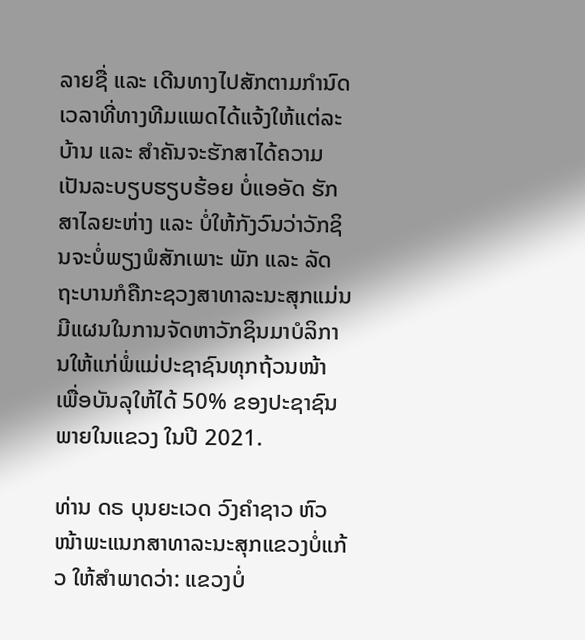ລາຍຊື່ ແລະ ເດີນທາງໄປສັກຕາມກຳນົດເວລາທີ່ທາງທີມແພດໄດ້ແຈ້ງໃຫ້ແຕ່ລະບ້ານ ແລະ ສໍາຄັນຈະຮັກສາໄດ້ຄວາມເປັນລະບຽບຮຽບຮ້ອຍ ບໍ່ແອອັດ ຮັກສາໄລຍະຫ່າງ ແລະ ບໍ່ໃຫ້ກັງວົນວ່າວັກຊິນຈະບໍ່ພຽງພໍສັກເພາະ ພັກ ແລະ ລັດຖະບານກໍຄືກະຊວງສາທາລະນະສຸກແມ່ນມີແຜນໃນການຈັດຫາວັກຊິນມາບໍລິການໃຫ້ແກ່ພໍ່ແມ່ປະຊາຊົນທຸກຖ້ວນໜ້າ ເພື່ອບັນລຸໃຫ້ໄດ້ 50% ຂອງປະຊາຊົນພາຍໃນແຂວງ ໃນປີ 2021.

ທ່ານ ດຣ ບຸນຍະເວດ ວົງຄໍາຊາວ ຫົວໜ້າພະແນກສາທາລະນະສຸກແຂວງບໍ່ແກ້ວ ໃຫ້ສໍາພາດວ່າ: ແຂວງບໍ່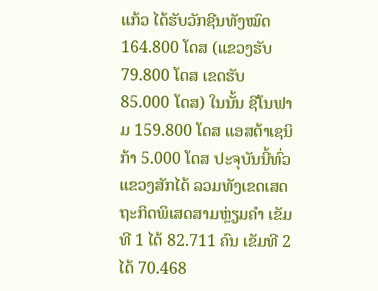ແກ້ວ ໄດ້ຮັບວັກຊີນທັງໝົດ 164.800 ໂດສ (ແຂວງຮັບ 79.800 ໂດສ ເຂດຮັບ 85.000 ໂດສ) ໃນນັ້ນ ຊີໂນຟາມ 159.800 ໂດສ ແອສຕ້າເຊນິກ້າ 5.000 ໂດສ ປະຈຸບັນນີ້ທົ່ວແຂວງສັກໄດ້ ລວມທັງເຂດເສດຖະກິດພິເສດສາມຫຼ່ຽມຄຳ ເຂັມທີ 1 ໄດ້ 82.711 ຄົນ ເຂັມທີ 2 ໄດ້ 70.468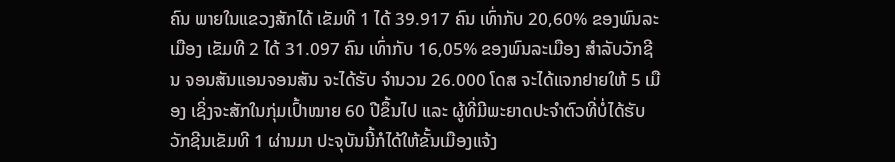ຄົນ ພາຍໃນແຂວງສັກໄດ້ ເຂັມທີ 1 ໄດ້ 39.917 ຄົນ ເທົ່າກັບ 20,60% ຂອງພົນລະເມືອງ ເຂັມທີ 2 ໄດ້ 31.097 ຄົນ ເທົ່າກັບ 16,05% ຂອງພົນລະເມືອງ ສໍາລັບວັກຊີນ ຈອນສັນແອນຈອນສັນ ຈະໄດ້ຮັບ ຈຳນວນ 26.000 ໂດສ ຈະໄດ້ແຈກຢາຍໃຫ້ 5 ເມືອງ ເຊິ່ງຈະສັກໃນກຸ່ມເປົ້າໝາຍ 60 ປີຂຶ້ນໄປ ແລະ ຜູ້ທີ່ມີພະຍາດປະຈໍາຕົວທີ່ບໍ່ໄດ້ຮັບວັກຊີນເຂັມທີ 1 ຜ່ານມາ ປະຈຸບັນນີ້ກໍໄດ້ໃຫ້ຂັ້ນເມືອງແຈ້ງ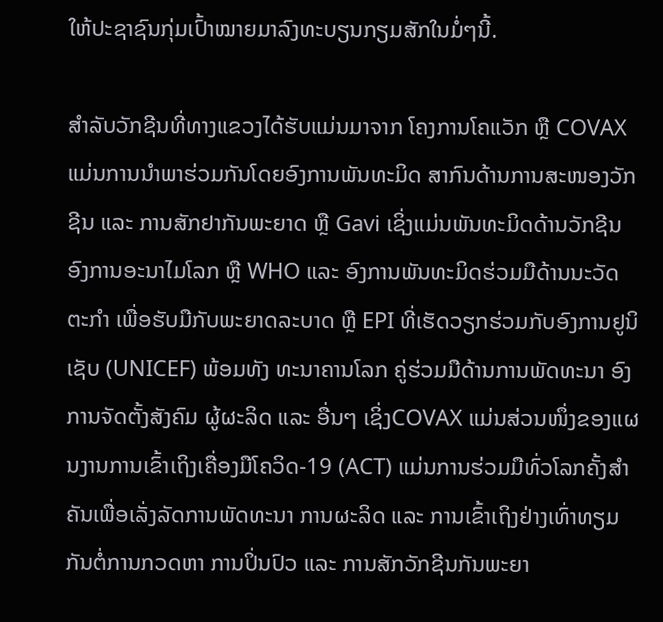ໃຫ້ປະຊາຊົນກຸ່ມເປົ້າໝາຍມາລົງທະບຽນກຽມສັກໃນມໍ່ໆນີ້.

ສໍາລັບວັກຊີນທີ່ທາງແຂວງໄດ້ຮັບແມ່ນມາຈາກ ໂຄງການໂຄແວັກ ຫຼື COVAX ແມ່ນການນຳພາຮ່ວມກັນໂດຍອົງການພັນທະມິດ ສາກົນດ້ານການສະໜອງວັກຊີນ ແລະ ການສັກຢາກັນພະຍາດ ຫຼື Gavi ເຊິ່ງແມ່ນພັນທະມິດດ້ານວັກຊີນ ອົງການອະນາໄມໂລກ ຫຼື WHO ແລະ ອົງການພັນທະມິດຮ່ວມມືດ້ານນະວັດຕະກໍາ ເພື່ອຮັບມືກັບພະຍາດລະບາດ ຫຼື EPI ທີ່ເຮັດວຽກຮ່ວມກັບອົງການຢູນິເຊັບ (UNICEF) ພ້ອມທັງ ທະນາຄານໂລກ ຄູ່ຮ່ວມມືດ້ານການພັດທະນາ ອົງການຈັດຕັ້ງສັງຄົມ ຜູ້ຜະລິດ ແລະ ອື່ນໆ ເຊິ່ງCOVAX ແມ່ນສ່ວນໜຶ່ງຂອງແຜນງານການເຂົ້າເຖິງເຄື່ອງມືໂຄວິດ-19 (ACT) ແມ່ນການຮ່ວມມືທົ່ວໂລກຄັ້ງສໍາຄັນເພື່ອເລັ່ງລັດການພັດທະນາ ການຜະລິດ ແລະ ການເຂົ້າເຖິງຢ່າງເທົ່າທຽມກັນຕໍ່ການກວດຫາ ການປິ່ນປົວ ແລະ ການສັກວັກຊີນກັນພະຍາ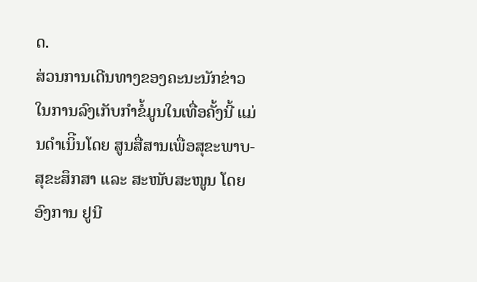ດ.
ສ່ວນການເດີນທາງຂອງຄະນະນັກຂ່າວໃນການລົງເກັບກຳຂໍ້ມູນໃນເທື່ອຄັ້ງນີ້ ແມ່ນດຳເນິີນໂດຍ ສູນສື່ສານເພື່ອສຸຂະພາບ-ສຸຂະສຶກສາ ແລະ ສະໜັບສະໜູນ ໂດຍ ອົງການ ຢູນີ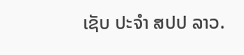ເຊັບ ປະຈໍາ ສປປ ລາວ.